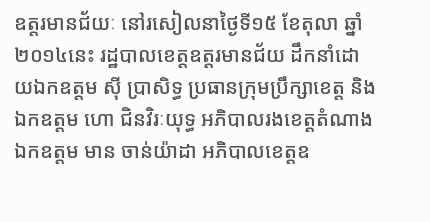ឧត្តរមានជ័យៈ នៅរសៀលនាថ្ងៃទី១៥ ខែតុលា ឆ្នាំ២០១៤នេះ រដ្ឋបាលខេត្តឧត្ដរមានជ័យ ដឹកនាំដោយឯកឧត្ដម ស៊ី ប្រាសិទ្ធ ប្រធានក្រុមប្រឹក្សាខេត្ត និង ឯកឧត្ដម ហោ ជិនវិរៈយុទ្ធ អភិបាលរងខេត្តតំណាង ឯកឧត្ដម មាន ចាន់យ៉ាដា អភិបាលខេត្តឧ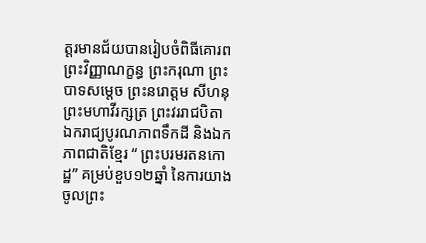ត្ដរមានជ័យបានរៀបចំពិធីគោរពព្រះវិញ្ញាណក្ខន្ធ ព្រះករុណា ព្រះបាទសម្តេច ព្រះនរោត្តម សីហនុ ព្រះមហាវីរក្សត្រ ព្រះវររាជបិតា ឯករាជ្យបូរណភាពទឹកដី និងឯកភាពជាតិខ្មែរ “ ព្រះបរមរតនកោដ្ឋ” គម្រប់ខួប១២ឆ្នាំ នៃការយាងចូលព្រះ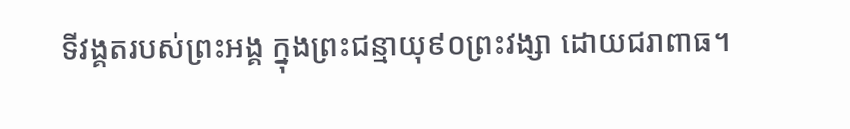ទីវង្គតរបស់ព្រះអង្គ ក្នុងព្រះជន្មាយុ៩០ព្រះវង្សា ដោយជរាពាធ។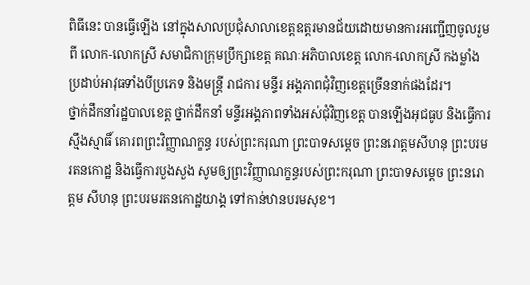ពិធីនេះ បានធ្វើឡើង នៅក្នុងសាលប្រជុំសាលាខេត្តឧត្ដរមានជ័យដោយមានការអញ្ជើញចូលរួមពី លោក-លោកស្រី សមាជិកាក្រុមប្រឹក្សាខេត្ត គណៈអភិបាលខេត្ត លោក-លោកស្រី កងម្លាំងប្រដាប់អាវុធទាំងបីប្រភេទ និងមន្ត្រី រាជការ មន្ទីរ អង្គភាពជុំវិញខេត្តច្រើននាក់ផងដែរ។
ថ្នាក់ដឹកនាំរដ្ឋបាលខេត្ត ថ្នាក់ដឹកនាំ មន្ទីរអង្គភាពទាំងអស់ជុំវិញខេត្ត បានឡើងអុជធូប និងធ្វើការស្មឹងស្មាធិ៍ គោរពព្រះវិញ្ញាណក្ខន្ធ របស់ព្រះករុណា ព្រះបាទសម្តេច ព្រះនរោត្តមសីហនុ ព្រះបរមរតនកោដ្ឋ និងធ្វើការបួងសួង សូមឲ្យព្រះវិញ្ញាណក្ខន្ធរបស់ព្រះករុណា ព្រះបាទសម្តេច ព្រះនរោត្តម សីហនុ ព្រះបរមរតនកោដ្ឋយាង្គ ទៅកាន់ឋានបរមសុខ។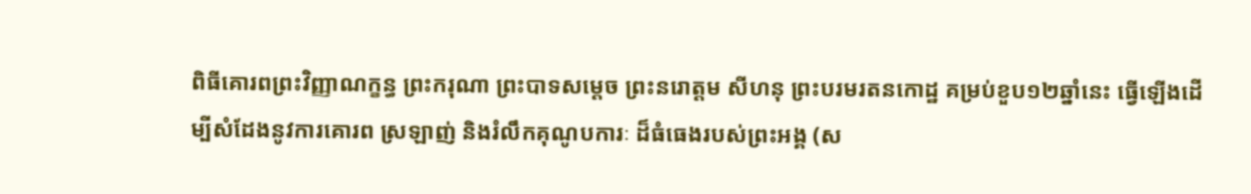ពិធីគោរពព្រះវិញ្ញាណក្ខន្ធ ព្រះករុណា ព្រះបាទសម្តេច ព្រះនរោត្តម សីហនុ ព្រះបរមរតនកោដ្ឋ គម្រប់ខួប១២ឆ្នាំនេះ ធ្វើឡើងដើម្បីសំដែងនូវការគោរព ស្រឡាញ់ និងរំលឹកគុណូបការៈ ដ៏ធំធេងរបស់ព្រះអង្គ (ស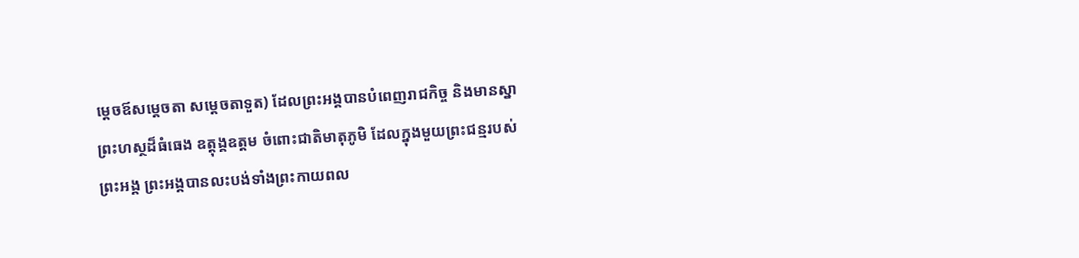ម្តេចឪសម្តេចតា សម្តេចតាទួត) ដែលព្រះអង្គបានបំពេញរាជកិច្ច និងមានស្នាព្រះហស្ថដ៏ធំធេង ឧត្តុង្គឧត្តម ចំពោះជាតិមាតុភូមិ ដែលក្នុងមួយព្រះជន្មរបស់ព្រះអង្គ ព្រះអង្គបានលះបង់ទាំងព្រះកាយពល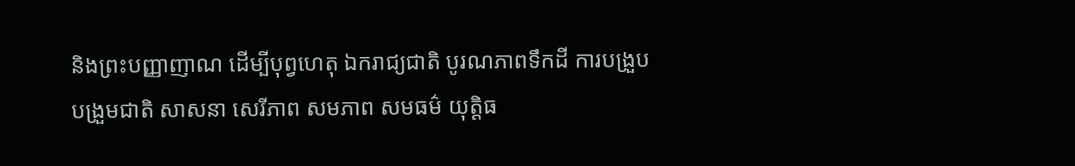និងព្រះបញ្ញាញាណ ដើម្បីបុព្វហេតុ ឯករាជ្យជាតិ បូរណភាពទឹកដី ការបង្រួបបង្រួមជាតិ សាសនា សេរីភាព សមភាព សមធម៌ យុត្តិធ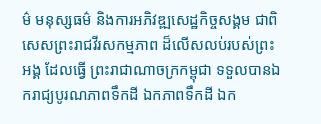ម៌ មនុស្សធម៌ និងការអភិវឌ្ឍសេដ្ឋកិច្ចសង្គម ជាពិសេសព្រះរាជវីរសកម្មភាព ដ៏លើសលប់របស់ព្រះអង្គ ដែលធ្វើ ព្រះរាជាណាចក្រកម្ពុជា ទទួលបានឯករាជ្យបូរណភាពទឹកដី ឯកភាពទឹកដី ឯក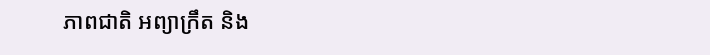ភាពជាតិ អព្យាក្រឹត និង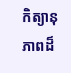កិត្យានុភាពដ៏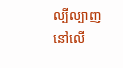ល្បីល្បាញ នៅលើ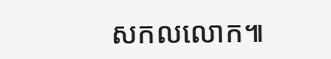សកលលោក៕